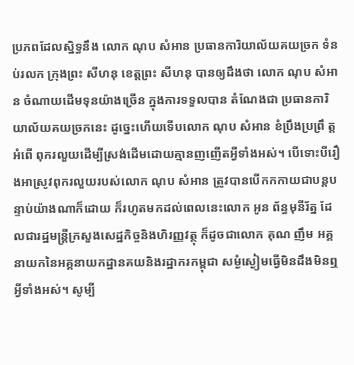ប្រភពដែលស្និទ្ធនឹង លោក ណុប សំអាន ប្រធានការិយាល័យគយច្រក ទំនប់រលក ក្រុងព្រះ សីហនុ ខេត្តព្រះ សីហនុ បានឲ្យដឹងថា លោក ណុប សំអាន ចំណាយដើមទុនយ៉ាងច្រើន ក្នុងការទទួលបាន តំណែងជា ប្រធានការិយាល័យគយច្រកនេះ ដូច្នេះហើយទើបលោក ណុប សំអាន ខំប្រឹងប្រព្រឹ ត្តអំពើ ពុករលួយដើម្បីស្រង់ដើមដោយគ្មានញញើតអ្វីទាំងអស់។ បើទោះបីរឿងអាស្រូវពុករលួយរបស់លោក ណុប សំអាន ត្រូវបានបើកកកាយជាបន្តបន្ទាប់យ៉ាងណាក៏ដោយ ក៏រហូតមកដល់ពេលនេះលោក អូន ព័ន្ធមុនីរ័ត្ន ដែលជារដ្ឋមន្ត្រីក្រសួងសេដ្ឋកិច្ចនិងហិរញ្ញវត្ថុ ក៏ដូចជាលោក គុណ ញឹម អគ្គនាយកនៃអគ្គនាយកដ្ឋានគយនិងរដ្ឋាករកម្ពុជា សម្ងំស្ងៀមធ្វើមិនដឹងមិនឮអ្វីទាំងអស់។ សូម្បី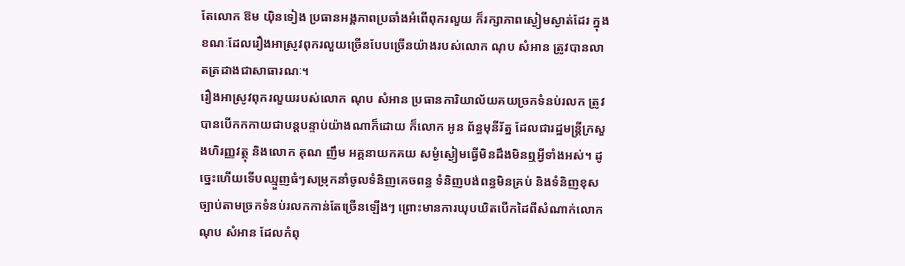តែលោក ឱម យ៉ិនទៀង ប្រធានអង្គភាពប្រឆាំងអំពើពុករលួយ ក៏រក្សាភាពស្ងៀមស្ងាត់ដែរ ក្នុងខណៈដែលរឿងអាស្រូវពុករលួយច្រើនបែបច្រើនយ៉ាងរបស់លោក ណុប សំអាន ត្រូវបានលាតត្រដាងជាសាធារណៈ។
រឿងអាស្រូវពុករលួយរបស់លោក ណុប សំអាន ប្រធានការិយាល័យគយច្រកទំនប់រលក ត្រូវបានបើកកកាយជាបន្តបន្ទាប់យ៉ាងណាក៏ដោយ ក៏លោក អូន ព័ន្ធមុនីរ័ត្ន ដែលជារដ្ឋមន្ត្រីក្រសួងហិរញ្ញវត្ថុ និងលោក គុណ ញឹម អគ្គនាយកគយ សម្ងំស្ងៀមធ្វើមិនដឹងមិនឮអ្វីទាំងអស់។ ដូច្នេះហើយទើបឈ្មួញធំៗសម្រុកនាំចូលទំនិញគេចពន្ធ ទំនិញបង់ពន្ធមិនគ្រប់ និងទំនិញខុសច្បាប់តាមច្រកទំនប់រលកកាន់តែច្រើនឡើងៗ ព្រោះមានការឃុបឃិតបើកដៃពីសំណាក់លោក ណុប សំអាន ដែលកំពុ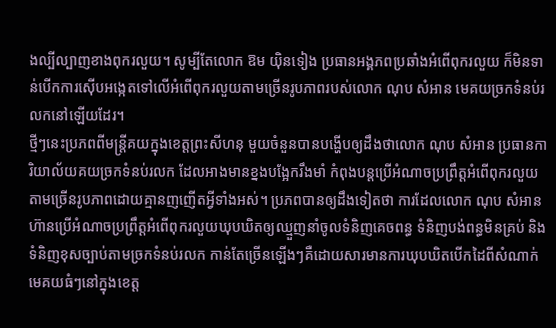ងល្បីល្បាញខាងពុករលួយ។ សូម្បីតែលោក ឱម យ៉ិនទៀង ប្រធានអង្គភពប្រឆាំងអំពើពុករលួយ ក៏មិនទាន់បើកការស៊ើបអង្កេតទៅលើអំពើពុករលួយតាមច្រើនរូបភាពរបស់លោក ណុប សំអាន មេគយច្រកទំនប់រលកនៅឡើយដែរ។
ថ្មីៗនេះប្រភពពីមន្ត្រីគយក្នុងខេត្តព្រះសីហនុ មួយចំនួនបានបង្ហើបឲ្យដឹងថាលោក ណុប សំអាន ប្រធានការិយាល័យគយច្រកទំនប់រលក ដែលអាងមានខ្នងបង្អែករឹងមាំ កំពុងបន្តប្រើអំណាចប្រព្រឹត្តអំពើពុករលួយតាមច្រើនរូបភាពដោយគ្មានញញើតអ្វីទាំងអស់។ ប្រភពបានឲ្យដឹងទៀតថា ការដែលលោក ណុប សំអាន ហ៊ានប្រើអំណាចប្រព្រឹត្តអំពើពុករលួយឃុបឃិតឲ្យឈ្មួញនាំចូលទំនិញគេចពន្ធ ទំនិញបង់ពន្ធមិនគ្រប់ និងទំនិញខុសច្បាប់តាមច្រកទំនប់រលក កាន់តែច្រើនឡើងៗគឺដោយសារមានការឃុបឃិតបើកដៃពីសំណាក់មេគយធំៗនៅក្នុងខេត្ត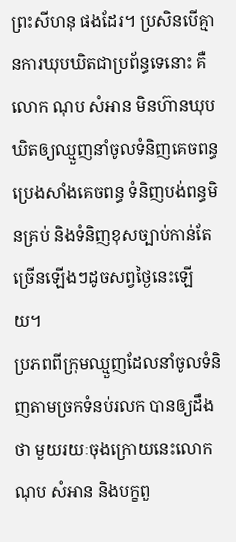ព្រះសីហនុ ផងដែរ។ ប្រសិនបើគ្មានការឃុបឃិតជាប្រព័ន្ធទេនោះ គឺលោក ណុប សំអាន មិនហ៊ានឃុបឃិតឲ្យឈ្មួញនាំចូលទំនិញគេចពន្ធ ប្រេងសាំងគេចពន្ធ ទំនិញបង់ពន្ធមិនគ្រប់ និងទំនិញខុសច្បាប់កាន់តែច្រើនឡើងៗដូចសព្វថ្ងៃនេះឡើយ។
ប្រភពពីក្រុមឈ្មួញដែលនាំចូលទំនិញតាមច្រកទំនប់រលក បានឲ្យដឹងថា មួយរយៈចុងក្រោយនេះលោក ណុប សំអាន និងបក្ខពួ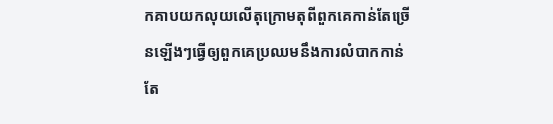កគាបយកលុយលើតុក្រោមតុពីពួកគេកាន់តែច្រើនឡើងៗធ្វើឲ្យពួកគេប្រឈមនឹងការលំបាកកាន់តែ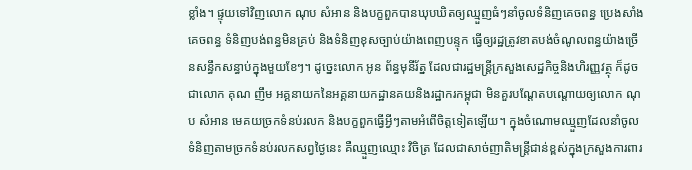ខ្លាំង។ ផ្ទុយទៅវិញលោក ណុប សំអាន និងបក្ខពួកបានឃុបឃិតឲ្យឈ្មួញធំៗនាំចូលទំនិញគេចពន្ធ ប្រេងសាំងគេចពន្ធ ទំនិញបង់ពន្ធមិនគ្រប់ និងទំនិញខុសច្បាប់យ៉ាងពេញបន្ទុក ធ្វើឲ្យរដ្ឋត្រូវខាតបង់ចំណូលពន្ធយ៉ាងច្រើនសន្ធឹកសន្ធាប់ក្នុងមួយខែៗ។ ដូច្នេះលោក អូន ព័ន្ធមុនីរ័ត្ន ដែលជារដ្ឋមន្ត្រីក្រសួងសេដ្ឋកិច្ចនិងហិរញ្ញវត្ថុ ក៏ដូចជាលោក គុណ ញឹម អគ្គនាយកនៃអគ្គនាយកដ្ឋានគយនិងរដ្ឋាករកម្ពុជា មិនគួរបណ្ដែតបណ្ដោយឲ្យលោក ណុប សំអាន មេគយច្រកទំនប់រលក និងបក្ខពួកធ្វើអ្វីៗតាមអំពើចិត្តទៀតឡើយ។ ក្នុងចំណោមឈ្មួញដែលនាំចូលទំនិញតាមច្រកទំនប់រលកសព្វថ្ងៃនេះ គឺឈ្មួញឈ្មោះ វិចិត្រ ដែលជាសាច់ញាតិមន្ត្រីជាន់ខ្ពស់ក្នុងក្រសួងការពារ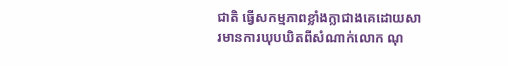ជាតិ ធ្វើសកម្មភាពខ្លាំងក្លាជាងគេដោយសារមានការឃុបឃិតពីសំណាក់លោក ណុ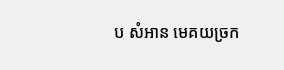ប សំអាន មេគយច្រក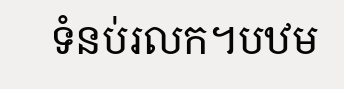ទំនប់រលក។បឋម